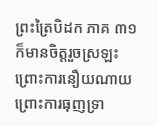ព្រះត្រៃបិដក ភាគ ៣១
ក៏មានចិត្តរួចស្រឡះ ព្រោះការនឿយណាយ ព្រោះការធុញទ្រា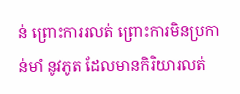ន់ ព្រោះការរលត់ ព្រោះការមិនប្រកាន់មាំ នូវភូត ដែលមានកិរិយារលត់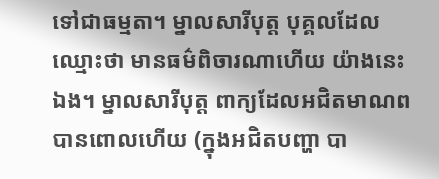ទៅជាធម្មតា។ ម្នាលសារីបុត្ត បុគ្គលដែលឈ្មោះថា មានធម៌ពិចារណាហើយ យ៉ាងនេះឯង។ ម្នាលសារីបុត្ត ពាក្យដែលអជិតមាណព បានពោលហើយ (ក្នុងអជិតបញ្ហា បា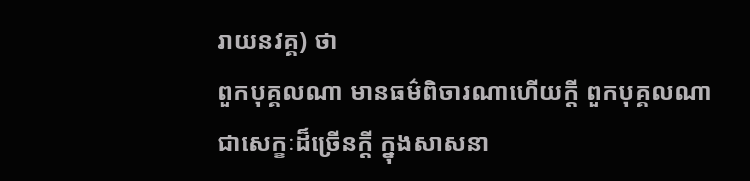រាយនវគ្គ) ថា
ពួកបុគ្គលណា មានធម៌ពិចារណាហើយក្តី ពួកបុគ្គលណា ជាសេក្ខៈដ៏ច្រើនក្តី ក្នុងសាសនា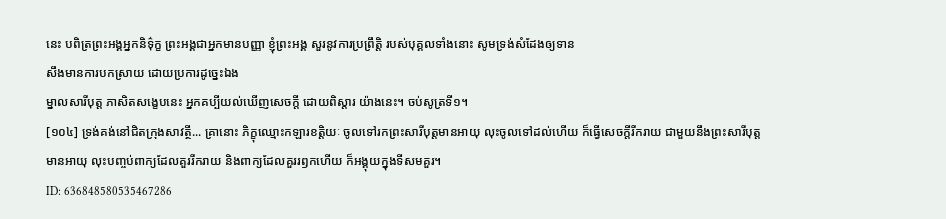នេះ បពិត្រព្រះអង្គអ្នកនិទ៌ុក្ខ ព្រះអង្គជាអ្នកមានបញ្ញា ខ្ញុំព្រះអង្គ សួរនូវការប្រព្រឹត្តិ របស់បុគ្គលទាំងនោះ សូមទ្រង់សំដែងឲ្យទាន
សឹងមានការបកស្រាយ ដោយប្រការដូច្នេះឯង
ម្នាលសារីបុត្ត ភាសិតសង្ខេបនេះ អ្នកគប្បីយល់ឃើញសេចក្តី ដោយពិស្តារ យ៉ាងនេះ។ ចប់សូត្រទី១។
[១០៤] ទ្រង់គង់នៅជិតក្រុងសាវត្ថី... គ្រានោះ ភិក្ខុឈ្មោះកឡារខត្តិយៈ ចូលទៅរកព្រះសារីបុត្តមានអាយុ លុះចូលទៅដល់ហើយ ក៏ធ្វើសេចក្តីរីករាយ ជាមួយនឹងព្រះសារីបុត្តមានអាយុ លុះបញ្ចប់ពាក្យដែលគួររីករាយ និងពាក្យដែលគួររឭកហើយ ក៏អង្គុយក្នុងទីសមគួរ។
ID: 636848580535467286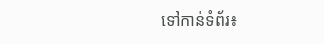ទៅកាន់ទំព័រ៖